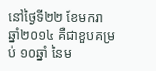នៅថ្ងៃទី២២ ខែមករា ឆ្នាំ២០១៤ គឺជាខួបគម្រប់ ១០ឆ្នាំ នៃម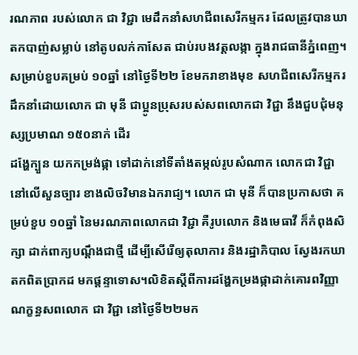រណភាព របស់លោក ជា វិជ្ជា មេដឹកនាំសហជីពសេរីកម្មករ ដែលត្រូវបានឃាតកបាញ់សម្លាប់ នៅតូបលក់កាសែត ជាប់របងវត្តលង្កា ក្នុងរាជធានីភ្នំពេញ។ សម្រាប់ខួបគម្រប់ ១០ឆ្នាំ នៅថ្ងៃទី២២ ខែមករាខាងមុខ សហជីពសេរីកម្មករ ដឹកនាំដោយលោក ជា មុនី ជាប្អូនប្រុសរបស់សពលោកជា វិជ្ជា នឹងជួបជុំមនុស្សប្រមាណ ១៥០នាក់ ដើរ
ដង្ហែក្បួន យកកម្រង់ផ្កា ទៅដាក់នៅទីតាំងតម្កល់រូបសំណាក លោកជា វិជ្ជា នៅលើសួនច្បារ ខាងលិចវិមានឯករាជ្យ។ លោក ជា មុនី ក៏បានប្រកាសថា គម្រប់ខួប ១០ឆ្នាំ នៃមរណភាពលោកជា វិជ្ជា គឺរូបលោក និងមេធាវី ក៏កំពុងសិក្សា ដាក់ពាក្យបណ្តឹងជាថ្មី ដើម្បីសើរើឲ្យតុលាការ និងរដ្ឋាភិបាល ស្វែងរកឃាតកពិតប្រាកដ មកផ្តន្ទាទោស។លិខិតស្តីពីការដង្ហែកម្រងផ្កាដាក់គោរពវិញ្ញាណក្ខន្ធសពលោក ជា វិជ្ជា នៅថ្ងៃទី២២មក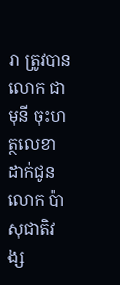រា ត្រូវបានលោក ជា មុនី ចុះហត្ថលេខា ដាក់ជូនលោក ប៉ា សុជាតិវង្ស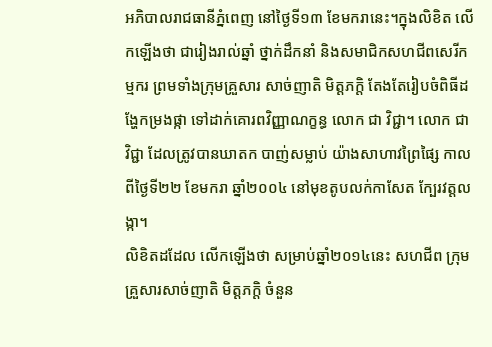អភិបាលរាជធានីភ្នំពេញ នៅថ្ងៃទី១៣ ខែមករានេះ។ក្នុងលិខិត លើកឡើងថា ជារៀងរាល់ឆ្នាំ ថ្នាក់ដឹកនាំ និងសមាជិកសហជីពសេរីកម្មករ ព្រមទាំងក្រុមគ្រួសារ សាច់ញាតិ មិត្តភក្តិ តែងតែរៀបចំពិធីដង្ហែកម្រងផ្កា ទៅដាក់គោរពវិញ្ញាណក្ខន្ធ លោក ជា វិជ្ជា។ លោក ជា វិជ្ជា ដែលត្រូវបានឃាតក បាញ់សម្លាប់ យ៉ាងសាហាវព្រៃផ្សៃ កាលពីថ្ងៃទី២២ ខែមករា ឆ្នាំ២០០៤ នៅមុខតូបលក់កាសែត ក្បែរវត្តលង្កា។
លិខិតដដែល លើកឡើងថា សម្រាប់ឆ្នាំ២០១៤នេះ សហជីព ក្រុមគ្រួសារសាច់ញាតិ មិត្តភក្តិ ចំនួន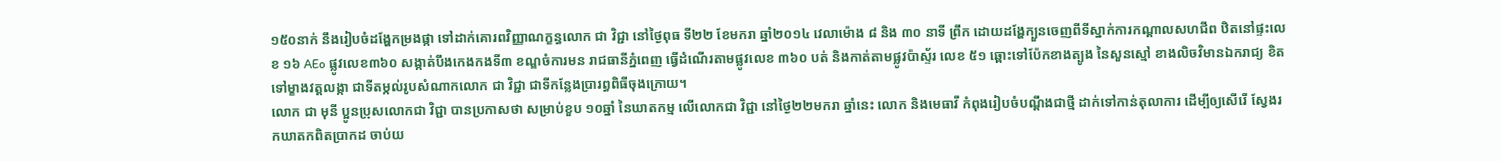១៥០នាក់ នឹងរៀបចំដង្ហែកម្រងផ្កា ទៅដាក់គោរពវិញ្ញាណក្ខន្ធលោក ជា វិជ្ជា នៅថ្ងៃពុធ ទី២២ ខែមករា ឆ្នាំ២០១៤ វេលាម៉ោង ៨ និង ៣០ នាទី ព្រឹក ដោយដង្ហែក្បួនចេញពីទីស្នាក់ការកណ្តាលសហជីព ឋិតនៅផ្ទះលេខ ១៦ AEo ផ្លូវលេខ៣៦០ សង្កាត់បឹងកេងកងទី៣ ខណ្ឌចំការមន រាជធានីភ្នំពេញ ធ្វើដំណើរតាមផ្លូវលេខ ៣៦០ បត់ និងកាត់តាមផ្លូវប៉ាស្ទ័រ លេខ ៥១ ឆ្ពោះទៅប៉ែកខាងត្បូង នៃសួនស្មៅ ខាងលិចវិមានឯករាជ្យ ខិតទៅម្ខាងវត្តលង្កា ជាទីតម្កល់រូបសំណាកលោក ជា វិជ្ជា ជាទីកន្លែងប្រារព្ធពិធីចុងក្រោយ។
លោក ជា មុនី ប្អូនប្រុសលោកជា វិជ្ជា បានប្រកាសថា សម្រាប់ខួប ១០ឆ្នាំ នៃឃាតកម្ម លើលោកជា វិជ្ជា នៅថ្ងៃ២២មករា ឆ្នាំនេះ លោក និងមេធាវី កំពុងរៀបចំបណ្តឹងជាថ្មី ដាក់ទៅកាន់តុលាការ ដើម្បីឲ្យសើរើ ស្វែងរកឃាតកពិតប្រាកដ ចាប់យ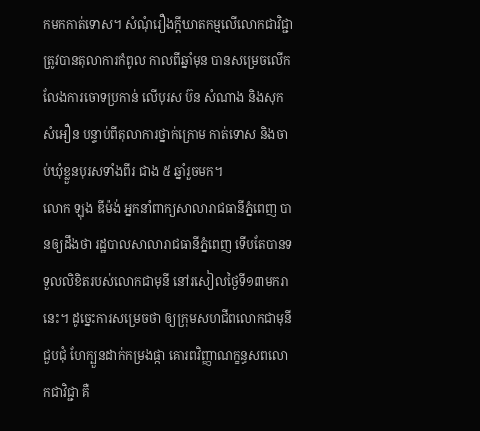កមកកាត់ទោស។ សំណុំរឿងក្តីឃាតកម្មលើលោកជាវិជ្ជា ត្រូវបានតុលាការកំពូល កាលពីឆ្នាំមុន បានសម្រេចលើកលែងការចោទប្រកាន់ លើបុរស ប៊ន សំណាង និងសុក សំអឿន បន្ទាប់ពីតុលាការថ្នាក់ក្រោម កាត់ទោស និងចាប់ឃុំខ្លួនបុរសទាំងពីរ ជាង ៥ ឆ្នាំរួចមក។
លោក ឡុង ឌីម៉ង់ អ្នកនាំពាក្យសាលារាជធានីភ្នំពេញ បានឲ្យដឹងថា រដ្ឋបាលសាលារាជធានីភ្នំពេញ ទើបតែបានទទួលលិខិតរបស់លោកជាមុនី នៅរសៀលថ្ងៃទី១៣មករានេះ។ ដូច្នេះការសម្រេចថា ឲ្យក្រុមសហជីពលោកជាមុនី ជួបជុំ ហែក្បួនដាក់កម្រងផ្កា គោរពវិញ្ញាណក្ខន្ធសពលោកជាវិជ្ជា គឺ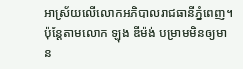អាស្រ័យលើលោកអភិបាលរាជធានីភ្នំពេញ។
ប៉ុន្តែតាមលោក ឡុង ឌីម៉ង់ បម្រាមមិនឲ្យមាន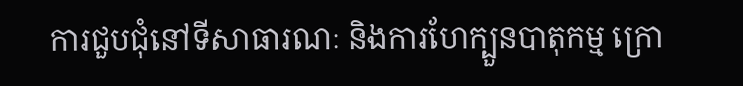ការជួបជុំនៅទីសាធារណៈ និងការហែក្បួនបាតុកម្ម ក្រោ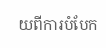យពីការបំបែក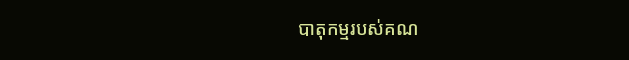បាតុកម្មរបស់គណ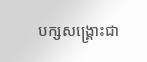បក្សសង្គ្រោះជា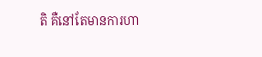តិ គឺនៅតែមានការហា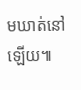មឃាត់នៅឡើយ៕